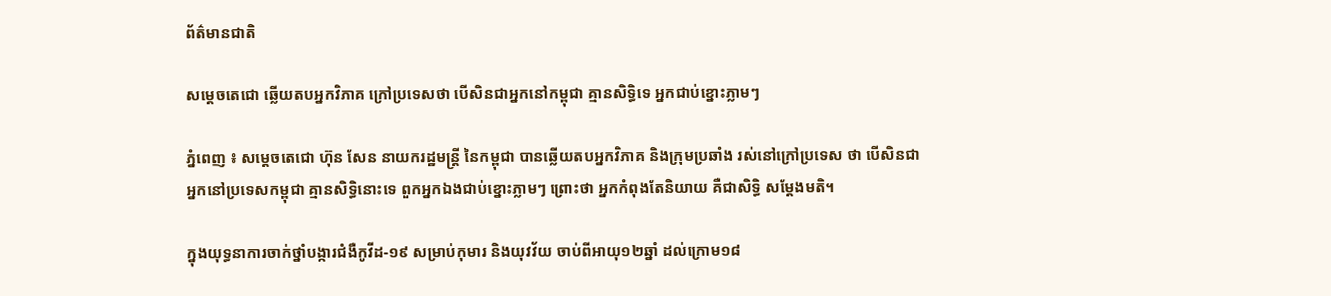ព័ត៌មានជាតិ

សម្ដេចតេជោ ឆ្លើយតបអ្នកវិភាគ ក្រៅប្រទេសថា បើសិនជាអ្នកនៅកម្ពុជា គ្មានសិទ្ធិទេ អ្នកជាប់ខ្នោះភ្លាមៗ

ភ្នំពេញ ៖ សម្ដេចតេជោ ហ៊ុន សែន នាយករដ្ឋមន្ដ្រី នៃកម្ពុជា បានឆ្លើយតបអ្នកវិភាគ និងក្រុមប្រឆាំង រស់នៅក្រៅប្រទេស ថា បើសិនជាអ្នកនៅប្រទេសកម្ពុជា គ្មានសិទ្ធិនោះទេ ពួកអ្នកឯងជាប់ខ្នោះភ្លាមៗ ព្រោះថា អ្នកកំពុងតែនិយាយ គឺជាសិទ្ធិ សម្ដែងមតិ។

ក្នុងយុទ្ធនាការចាក់ថ្នាំបង្ការជំងឺកូវីដ-១៩ សម្រាប់កុមារ និងយុវវ័យ ចាប់ពីអាយុ១២ឆ្នាំ ដល់ក្រោម១៨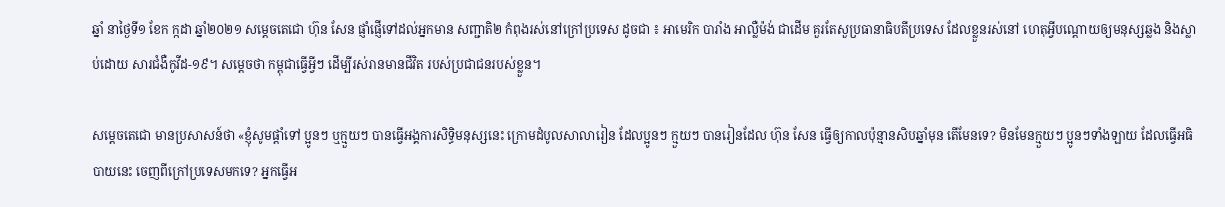ឆ្នាំ នាថ្ងៃទី១ ខែក ក្កដា ឆ្នាំ២០២១ សម្ដេចតេជោ ហ៊ុន សែន ផ្ញាំផ្ញើទៅដល់អ្នកមាន សញ្ជាតិ២ កំពុងរស់នៅក្រៅប្រទេស ដូចជា ៖ អាមេរិក បារាំង អាល្លឺម៉ង់ ជាដើម គួរតែសួប្រធានាធិបតីប្រទេស ដែលខ្លួនរស់នៅ ហេតុអ្វីបណ្ដោយឲ្យមនុស្សឆ្លង និងស្លាប់ដោយ សារជំងឺកូវីដ-១៩។ សម្ដេចថា កម្ពុជាធ្វើអ្វីៗ ដើម្បីរស់រានមានជីវិត របស់ប្រជាជនរបស់ខ្លួន។

សម្ដេចតេជោ មានប្រសាសន៍ថា «ខ្ញុំសូមផ្ដាំទៅ ប្អូនៗ ឬក្មួយៗ បានធ្វើអង្គការសិទ្ធិមនុស្សនេះ ក្រោមដំបូលសាលារៀន ដែលប្អូនៗ ក្មួយៗ បានរៀនដែល ហ៊ុន សែន ធ្វើឲ្យកាលប៉ុន្មានសិបឆ្នាំមុន តើមែនទេ? មិនមែនក្មួយៗ ប្អូនៗទាំងឡាយ ដែលធ្វើអធិបាយនេះ ចេញពីក្រៅប្រទេសមកទេ? អ្នកធ្វើអ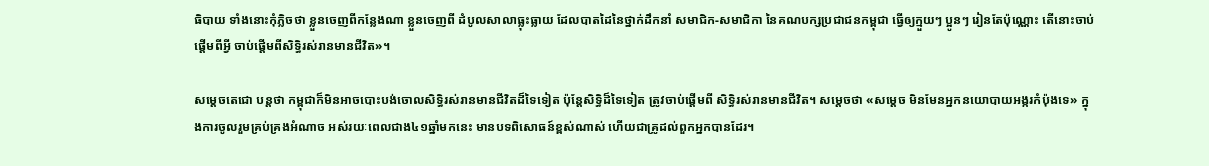ធិបាយ ទាំងនោះកុំភ្លិចថា ខ្លួនចេញពីកន្លែងណា ខ្លួនចេញពី ដំបូលសាលាធ្លុះធ្លាយ ដែលបាតដៃនៃថ្នាក់ដឹកនាំ សមាជិក-សមាជិកា នៃគណបក្សប្រជាជនកម្ពុជា ធ្វើឲ្យក្មួយៗ ប្អូនៗ រៀនតែប៉ុណ្ណោះ តើនោះចាប់ផ្ដើមពីអ្វី ចាប់ផ្ដើមពីសិទ្ធិរស់រានមានជីវិត»។

សម្ដេចតេជោ បន្ដថា កម្ពុជាក៏មិនអាចបោះបង់ចោលសិទ្ធិរស់រានមានជីវិតដ៏ទៃទៀត ប៉ុន្ដែសិទ្ធិដ៏ទៃទៀត ត្រូវចាប់ផ្ដើមពី សិទ្ធិរស់រានមានជីវិត។ សម្ដេចថា «សម្ដេច មិនមែនអ្នកនយោបាយអង្ករកំប៉ុងទេ» ក្នុងការចូលរួមគ្រប់គ្រងអំណាច អស់រយៈពេលជាង៤១ឆ្នាំមកនេះ មានបទពិសោធន៍ខ្ពស់ណាស់ ហើយជាគ្រូដល់ពួកអ្នកបានដែរ។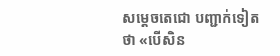សម្ដេចតេជោ បញ្ជាក់ទៀតថា «បើសិន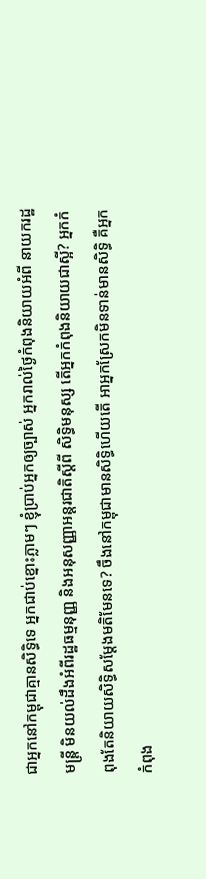ជាអ្នកនៅកម្ពុជាគ្មានសិទ្ធិទេ អ្នកជាប់ខ្នោះភ្លាមៗ ខ្ញុំប្រាប់អ្នកឲ្យច្បាស់ អ្នករាល់ថ្ងៃកំពុងនិយាយអំពី នាយករដ្ឋមន្ដ្រី មិនយល់ដឹងអំពីរដ្ឋធម្មនុញ្ញ និងអនុសញ្ញាអន្ដរជាតិស្ដីពី សិទ្ធិមនុស្ស តើអ្នកកំពុងនិយាយជាស្អី? អ្នកកំពុងតែនិយាយសិទ្ធិសម្ដែងមតិមែនទេ? ចឹងនៅកម្ពុជាមានសិទ្ធិហើយតើ អាអ្នកស្រែកមិនទាន់មានសិទ្ធិ គឺអ្នកកំពុង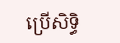ប្រើសិទ្ធិ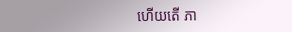ហើយតើ ភា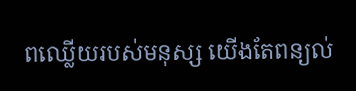ពឈ្លើយរបស់មនុស្ស យើងតែពន្យល់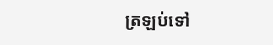ត្រឡប់ទៅ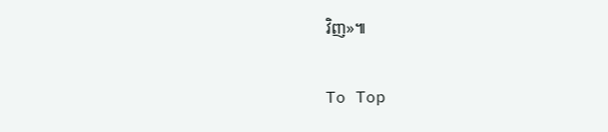វិញ»៕

To Top